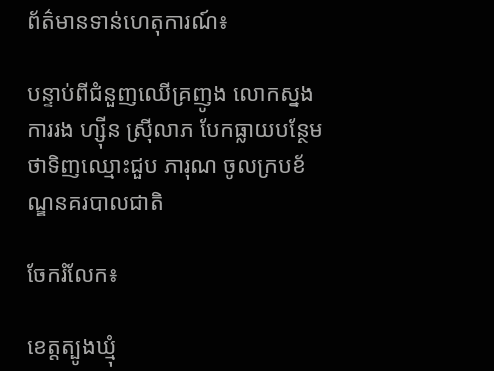ព័ត៌មានទាន់ហេតុការណ៍៖

បន្ទាប់ពីជំនួញឈើគ្រញូង លោកស្នងការរង ហ្ស៊ីន ស្រ៊ីលាភ បែកធ្លាយបន្ថែមថាទិញឈ្មោះជួប ភារុណ ចូលក្របខ័ណ្ឌនគរបាលជាតិ

ចែករំលែក៖

ខេត្តត្បូងឃ្មុំ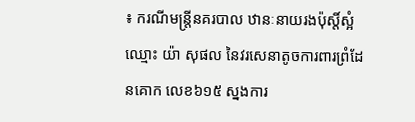៖ ករណីមន្ត្រីនគរបាល ឋានៈនាយរងប៉ុស្តិ៍ស្អំ ឈ្មោះ យ៉ា សុផល នៃវរសេនាតូចការពារព្រំដែនគោក លេខ៦១៥ ស្នងការ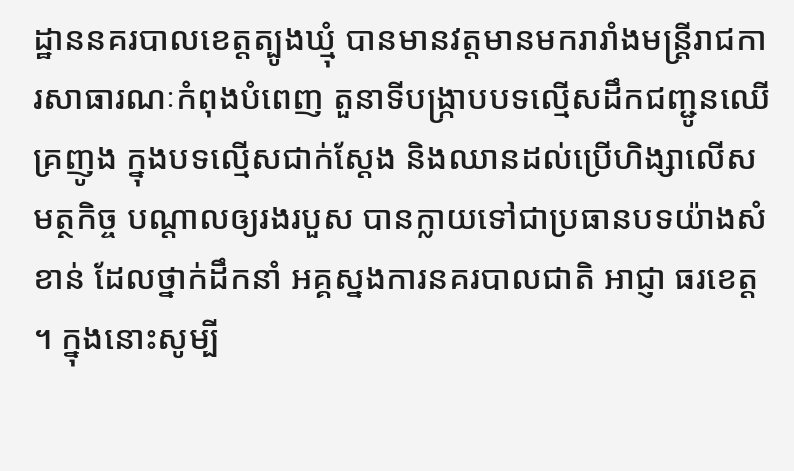ដ្ឋាននគរបាលខេត្តត្បូងឃ្មុំ បានមានវត្តមានមករារាំងមន្ត្រីរាជការសាធារណៈកំពុងបំពេញ តួនាទីបង្ក្រាបបទល្មើសដឹកជញ្ជូនឈើគ្រញូង ក្នុងបទល្មើសជាក់ស្តែង និងឈានដល់ប្រើហិង្សាលើសមត្ថកិច្ច បណ្តាលឲ្យរងរបួស បានក្លាយទៅជាប្រធានបទយ៉ាងសំខាន់ ដែលថ្នាក់ដឹកនាំ អគ្គស្នងការនគរបាលជាតិ អាជ្ញា ធរខេត្ត ។ ក្នុងនោះសូម្បី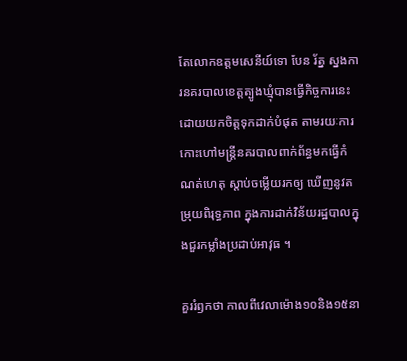តែលោកឧត្តមសេនីយ៍ទោ បែន រ័ត្ន ស្នងការនគរបាលខេត្តត្បូងឃ្មុំបានធ្វើកិច្ចការនេះ ដោយយកចិត្តទុកដាក់បំផុត តាមរយៈការកោះហៅមន្ត្រីនគរបាលពាក់ព័ន្ធមកធ្វើកំណត់ហេតុ ស្តាប់ចម្លើយរកឲ្យ ឃើញនូវតម្រុយពិរុទ្ធភាព ក្នុងការដាក់វិន័យរដ្ឋបាលក្នុងជួរកម្លាំងប្រដាប់អាវុធ ។

គួររំឭកថា កាលពីវេលាម៉ោង១០និង១៥នា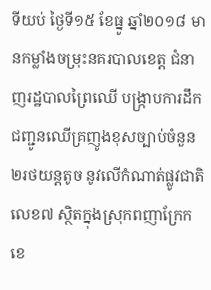ទីយប់ ថ្ងៃទី១៥ ខែធ្នូ ឆ្នាំ២០១៨ មានកម្លាំងចម្រុះនគរបាលខេត្ត ជំនាញរដ្ឋបាលព្រៃឈើ បង្ក្រាបការដឹកជញ្ជូនឈើគ្រញូងខុសច្បាប់ចំនួន២រថយន្តតូច នូវលើកំណាត់ផ្លូវជាតិ លេខ៧ ស្ថិតក្នុងស្រុកពញាក្រែក ខេ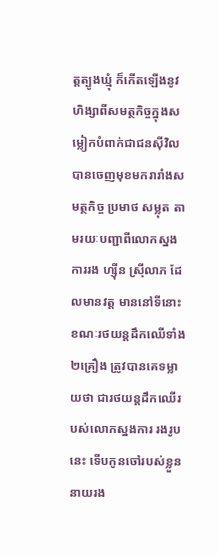ត្តត្បូងឃ្មុំ ក៏កើតឡើងនូវហិង្សាពីសមត្ថកិច្ចក្នុងសម្លៀកបំពាក់ជាជនស៊ីវិល បានចេញមុខមករារាំងសមត្ថកិច្ច ប្រមាថ សម្លុត តាមរយៈបញ្ជាពីលោកស្នងការរង ហ្ស៊ីន ស្រ៊ីលាភ ដែលមានវត្ត មាននៅទីនោះ ខណៈរថយន្តដឹកឈើទាំង២គ្រឿង ត្រូវបានគេទម្លាយថា ជារថយន្តដឹកឈើរបស់លោកស្នងការ រងរូបនេះ ទើបកូនចៅរបស់ខ្លួននាយរង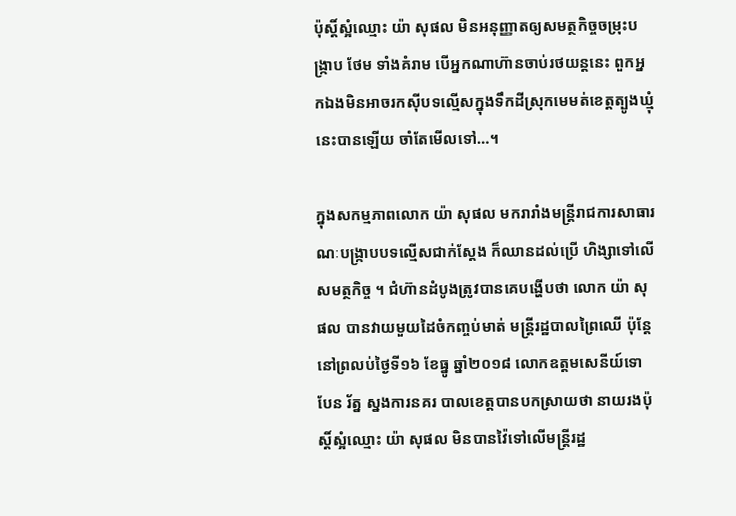ប៉ុស្តិ៍ស្អំឈ្មោះ យ៉ា សុផល មិនអនុញ្ញាតឲ្យសមត្ថកិច្ចចម្រុះបង្ក្រាប ថែម ទាំងគំរាម បើអ្នកណាហ៊ានចាប់រថយន្តនេះ ពួកអ្នកឯងមិនអាចរកស៊ីបទល្មើសក្នុងទឹកដីស្រុកមេមត់ខេត្តត្បូងឃ្មុំ នេះបានឡើយ ចាំតែមើលទៅ…។

ក្នុងសកម្មភាពលោក យ៉ា សុផល មករារាំងមន្ត្រីរាជការសាធារណៈបង្ក្រាបបទល្មើសជាក់ស្តែង ក៏ឈានដល់ប្រើ ហិង្សាទៅលើសមត្ថកិច្ច ។ ជំហ៊ានដំបូងត្រូវបានគេបង្ហើបថា លោក យ៉ា សុផល បានវាយមួយដៃចំកញ្ចប់មាត់ មន្ត្រីរដ្ឋបាលព្រៃឈើ ប៉ុន្តែនៅព្រលប់ថ្ងៃទី១៦ ខែធ្នូ ឆ្នាំ២០១៨ លោកឧត្តមសេនីយ៍ទោ បែន រ័ត្ន ស្នងការនគរ បាលខេត្តបានបកស្រាយថា នាយរងប៉ុស្តិ៍ស្អំឈ្មោះ យ៉ា សុផល មិនបានវ៉ៃទៅលើមន្ត្រីរដ្ឋ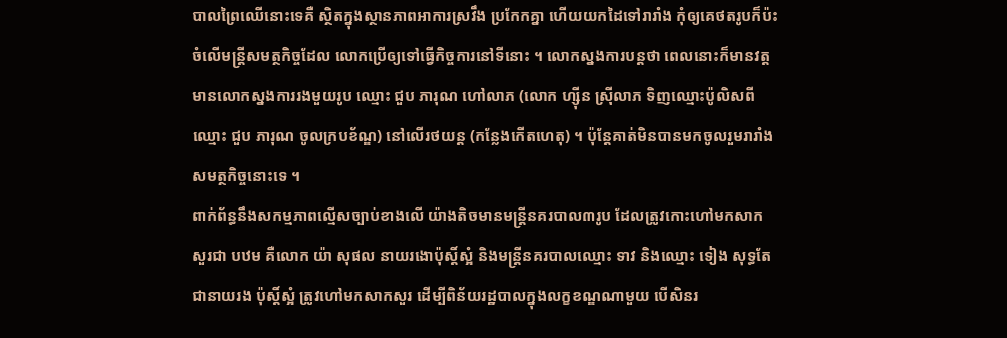បាលព្រៃឈើនោះទេគឺ ស្ថិតក្នុងស្ថានភាពអាការស្រវឹង ប្រកែកគ្នា ហើយយកដៃទៅរារាំង កុំឲ្យគេថតរូបក៏ប៉ះចំលើមន្ត្រីសមត្ថកិច្ចដែល លោកប្រើឲ្យទៅធ្វើកិច្ចការនៅទីនោះ ។ លោកស្នងការបន្តថា ពេលនោះក៏មានវត្តមានលោកស្នងការរងមួយរូប ឈ្មោះ ជួប ភារុណ ហៅលាភ (លោក ហ្ស៊ីន ស្រ៊ីលាភ ទិញឈ្មោះប៉ូលិសពីឈ្មោះ ជួប ភារុណ ចូលក្របខ័ណ្ឌ) នៅលើរថយន្ត (កន្លែងកើតហេតុ) ។ ប៉ុន្តែគាត់មិនបានមកចូលរួមរារាំងសមត្ថកិច្ចនោះទេ ។
ពាក់ព័ន្ធនឹងសកម្មភាពល្មើសច្បាប់ខាងលើ យ៉ាងតិចមានមន្ត្រីនគរបាល៣រូប ដែលត្រូវកោះហៅមកសាកសួរជា បឋម គឺលោក យ៉ា សុផល នាយរងោប៉ុស្តិ៍ស្អំ និងមន្ត្រីនគរបាលឈ្មោះ ទាវ និងឈ្មោះ ទៀង សុទ្ធតែជានាយរង ប៉ុស្តិ៍ស្អំ ត្រូវហៅមកសាកសួរ ដើម្បីពិន័យរដ្ឋបាលក្នុងលក្ខខណ្ឌណាមួយ បើសិនរ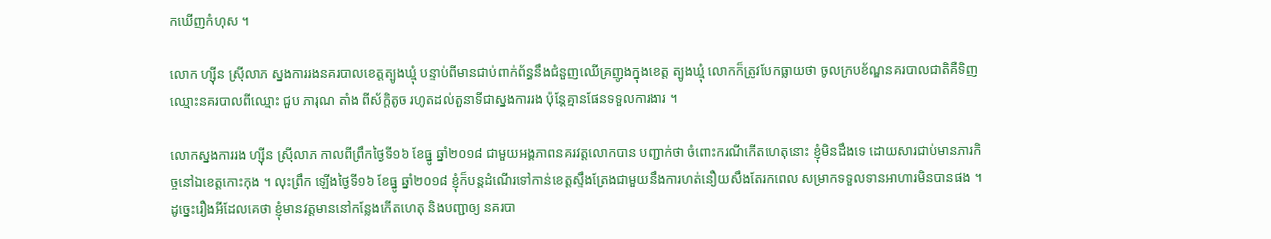កឃើញកំហុស ។

លោក ហ្ស៊ីន ស្រ៊ីលាភ ស្នងការរងនគរបាលខេត្តត្បូងឃ្មុំ បន្ទាប់ពីមានជាប់ពាក់ព័ន្ធនឹងជំនួញឈើគ្រញូងក្នុងខេត្ត ត្បូងឃ្មុំ លោកក៏ត្រូវបែកធ្លាយថា ចូលក្របខ័ណ្ឌនគរបាលជាតិគឺទិញឈ្មោះនគរបាលពីឈ្មោះ ជួប ភារុណ តាំង ពីស័ក្តិតូច រហូតដល់តួនាទីជាស្នងការរង ប៉ុន្តែគ្មានផែនទទួលការងារ ។

លោកស្នងការរង ហ្ស៊ីន ស្រ៊ីលាភ កាលពីព្រឹកថ្ងៃទី១៦ ខែធ្នូ ឆ្នាំ២០១៨ ជាមួយអង្គភាពនគរវត្តលោកបាន បញ្ជាក់ថា ចំពោះករណីកើតហេតុនោះ ខ្ញុំមិនដឹងទេ ដោយសារជាប់មានភារកិច្ចនៅឯខេត្តកោះកុង ។ លុះព្រឹក ឡើងថ្ងៃទី១៦ ខែធ្នូ ឆ្នាំ២០១៨ ខ្ញុំក៏បន្តដំណើរទៅកាន់ខេត្តស្ទឹងត្រែងជាមួយនឹងការហត់នឿយសឹងតែរកពេល សម្រាកទទួលទានអាហារមិនបានផង ។ ដូច្នេះរឿងអីដែលគេថា ខ្ញុំមានវត្តមាននៅកន្លែងកើតហេតុ និងបញ្ជាឲ្យ នគរបា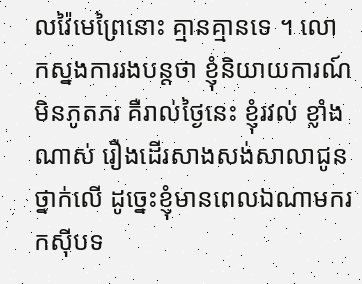លវ៉ៃមេព្រៃនោះ គ្មានគ្មានទេ ។ លោកស្នងការរងបន្តថា ខ្ញុំនិយាយការណ៍ មិនភូតភរ គឺរាល់ថ្ងៃនេះ ខ្ញុំរវល់ ខ្លាំងណាស់ រឿងដើរសាងសង់សាលាជូនថ្នាក់លើ ដូច្នេះខ្ញុំមានពេលឯណាមករកស៊ីបទ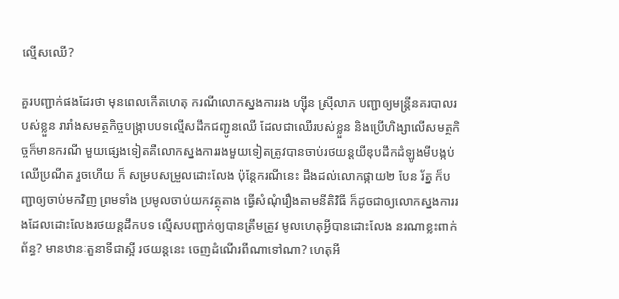ល្មើសឈើ?

គួរបញ្ជាក់ផងដែរថា មុនពេលកើតហេតុ ករណីលោកស្នងការរង ហ្ស៊ីន ស្រ៊ីលាភ បញ្ជាឲ្យមន្ត្រីនគរបាលរបស់ខ្លួន រារាំងសមត្ថកិច្ចបង្ក្រាបបទល្មើសដឹកជញ្ជូនឈើ ដែលជាឈើរបស់ខ្លួន និងប្រើហិង្សាលើសមត្ថកិច្ចក៏មានករណី មួយផ្សេងទៀតគឺលោកស្នងការរងមួយទៀតត្រូវបានចាប់រថយន្តយីឌុបដឹកដំឡូងមីបង្កប់ឈើប្រណីត រួចហើយ ក៏ សម្របសម្រួលដោះលែង ប៉ុន្តែករណីនេះ ដឹងដល់លោកផ្កាយ២ បែន រ័ត្ន ក៏បញ្ជាឲ្យចាប់មកវិញ ព្រមទាំង ប្រមូលចាប់យកវត្ថុតាង ធ្វើសំណុំរឿងតាមនីតិវិធី ក៏ដូចជាឲ្យលោកស្នងការរងដែលដោះលែងរថយន្តដឹកបទ ល្មើសបញ្ជាក់ឲ្យបានត្រឹមត្រូវ មូលហេតុអ្វីបានដោះលែង នរណាខ្លះពាក់ព័ន្ធ? មានឋានៈតួនាទីជាស្អី រថយន្តនេះ ចេញដំណើរពីណាទៅណា? ហេតុអី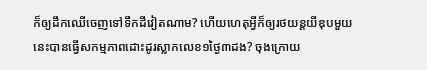ក៏ឲ្យដឹកឈើចេញទៅទឹកដីវៀតណាម? ហើយហេតុអី្វក៏ឲ្យរថយន្តយីឌុបមួយ នេះបានធ្វើសកម្មភាពដោះដូរស្លាកលេខ១ថ្ងៃ៣ដង? ចុងក្រោយ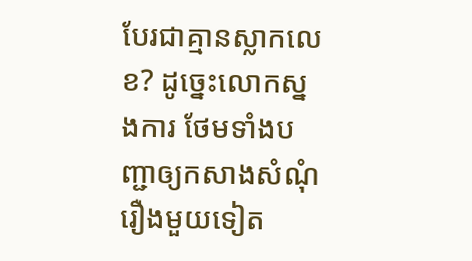បែរជាគ្មានស្លាកលេខ? ដូច្នេះលោកស្នងការ ថែមទាំងបញ្ជាឲ្យកសាងសំណុំរឿងមួយទៀត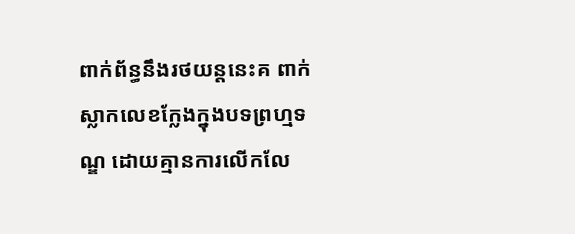ពាក់ព័ន្ធនឹងរថយន្តនេះគ ពាក់ស្លាកលេខក្លែងក្នុងបទព្រហ្មទណ្ឌ ដោយគ្មានការលើកលែ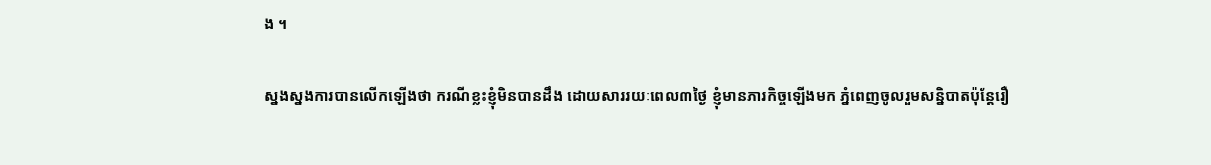ង ។

ស្នងស្នងការបានលើកឡើងថា ករណីខ្លះខ្ញុំមិនបានដឹង ដោយសាររយៈពេល៣ថ្ងៃ ខ្ញុំមានភារកិច្ចឡើងមក ភ្នំពេញចូលរួមសន្និបាតប៉ុន្តែរឿ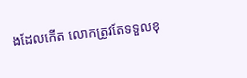ងដែលកើត លោកត្រូវតែទទួលខុ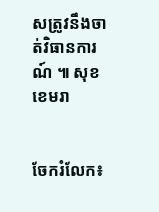សត្រូវនឹងចាត់វិធានការណ៍ ៕ សុខ ខេមរា


ចែករំលែក៖